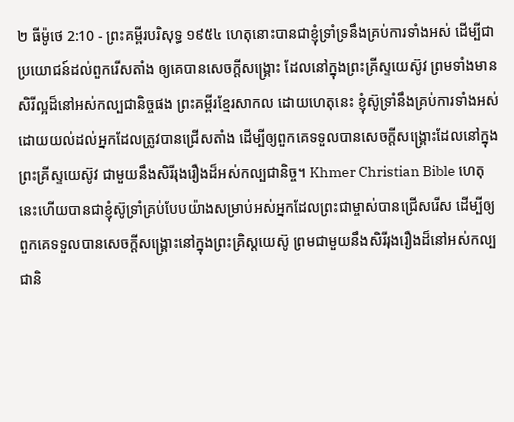២ ធីម៉ូថេ 2:10 - ព្រះគម្ពីរបរិសុទ្ធ ១៩៥៤ ហេតុនោះបានជាខ្ញុំទ្រាំទ្រនឹងគ្រប់ការទាំងអស់ ដើម្បីជាប្រយោជន៍ដល់ពួករើសតាំង ឲ្យគេបានសេចក្ដីសង្គ្រោះ ដែលនៅក្នុងព្រះគ្រីស្ទយេស៊ូវ ព្រមទាំងមានសិរីល្អដ៏នៅអស់កល្បជានិច្ចផង ព្រះគម្ពីរខ្មែរសាកល ដោយហេតុនេះ ខ្ញុំស៊ូទ្រាំនឹងគ្រប់ការទាំងអស់ដោយយល់ដល់អ្នកដែលត្រូវបានជ្រើសតាំង ដើម្បីឲ្យពួកគេទទួលបានសេចក្ដីសង្គ្រោះដែលនៅក្នុងព្រះគ្រីស្ទយេស៊ូវ ជាមួយនឹងសិរីរុងរឿងដ៏អស់កល្បជានិច្ច។ Khmer Christian Bible ហេតុនេះហើយបានជាខ្ញុំស៊ូទ្រាំគ្រប់បែបយ៉ាងសម្រាប់អស់អ្នកដែលព្រះជាម្ចាស់បានជ្រើសរើស ដើម្បីឲ្យពួកគេទទួលបានសេចក្ដីសង្គ្រោះនៅក្នុងព្រះគ្រិស្ដយេស៊ូ ព្រមជាមួយនឹងសិរីរុងរឿងដ៏នៅអស់កល្បជានិ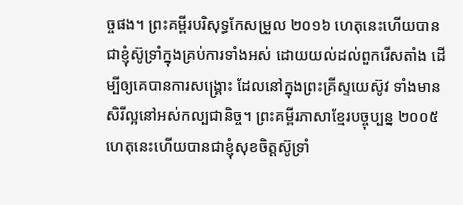ច្ចផង។ ព្រះគម្ពីរបរិសុទ្ធកែសម្រួល ២០១៦ ហេតុនេះហើយបានជាខ្ញុំស៊ូទ្រាំក្នុងគ្រប់ការទាំងអស់ ដោយយល់ដល់ពួករើសតាំង ដើម្បីឲ្យគេបានការសង្គ្រោះ ដែលនៅក្នុងព្រះគ្រីស្ទយេស៊ូវ ទាំងមានសិរីល្អនៅអស់កល្បជានិច្ច។ ព្រះគម្ពីរភាសាខ្មែរបច្ចុប្បន្ន ២០០៥ ហេតុនេះហើយបានជាខ្ញុំសុខចិត្តស៊ូទ្រាំ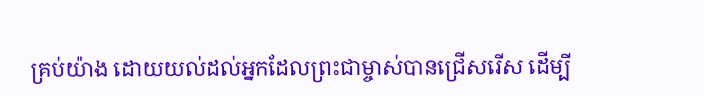គ្រប់យ៉ាង ដោយយល់ដល់អ្នកដែលព្រះជាម្ចាស់បានជ្រើសរើស ដើម្បី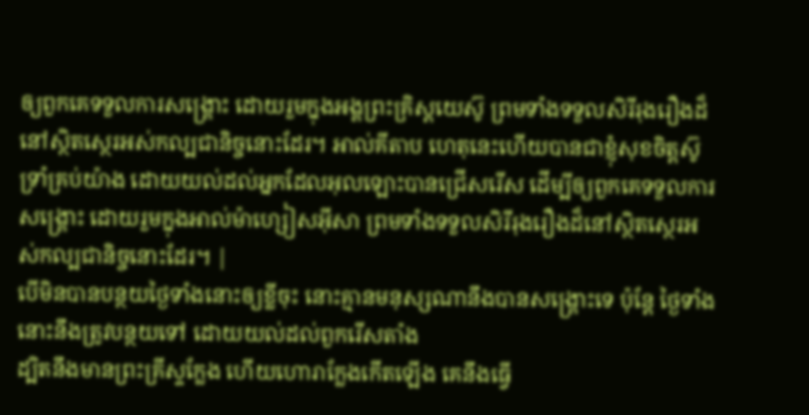ឲ្យពួកគេទទួលការសង្គ្រោះ ដោយរួមក្នុងអង្គព្រះគ្រិស្តយេស៊ូ ព្រមទាំងទទួលសិរីរុងរឿងដ៏នៅស្ថិតស្ថេរអស់កល្បជានិច្ចនោះដែរ។ អាល់គីតាប ហេតុនេះហើយបានជាខ្ញុំសុខចិត្ដស៊ូទ្រាំគ្រប់យ៉ាង ដោយយល់ដល់អ្នកដែលអុលឡោះបានជ្រើសរើស ដើម្បីឲ្យពួកគេទទួលការសង្គ្រោះ ដោយរួមក្នុងអាល់ម៉ាហ្សៀសអ៊ីសា ព្រមទាំងទទួលសិរីរុងរឿងដ៏នៅស្ថិតស្ថេរអស់កល្បជានិច្ចនោះដែរ។ |
បើមិនបានបន្ថយថ្ងៃទាំងនោះឲ្យខ្លីចុះ នោះគ្មានមនុស្សណានឹងបានសង្គ្រោះទេ ប៉ុន្តែ ថ្ងៃទាំងនោះនឹងត្រូវបន្ថយទៅ ដោយយល់ដល់ពួករើសតាំង
ដ្បិតនឹងមានព្រះគ្រីស្ទក្លែង ហើយហោរាក្លែងកើតឡើង គេនឹងធ្វើ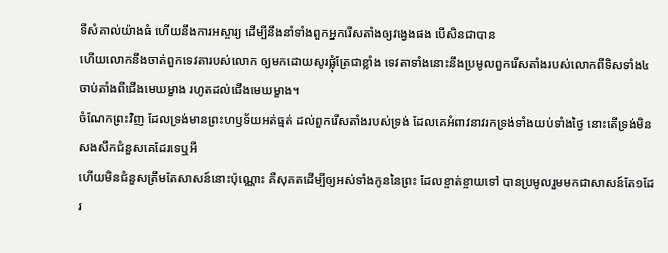ទីសំគាល់យ៉ាងធំ ហើយនឹងការអស្ចារ្យ ដើម្បីនឹងនាំទាំងពួកអ្នករើសតាំងឲ្យវង្វេងផង បើសិនជាបាន
ហើយលោកនឹងចាត់ពួកទេវតារបស់លោក ឲ្យមកដោយសូរផ្លុំត្រែជាខ្លាំង ទេវតាទាំងនោះនឹងប្រមូលពួករើសតាំងរបស់លោកពីទិសទាំង៤ ចាប់តាំងពីជើងមេឃម្ខាង រហូតដល់ជើងមេឃម្ខាង។
ចំណែកព្រះវិញ ដែលទ្រង់មានព្រះហឫទ័យអត់ធ្មត់ ដល់ពួករើសតាំងរបស់ទ្រង់ ដែលគេអំពាវនាវរកទ្រង់ទាំងយប់ទាំងថ្ងៃ នោះតើទ្រង់មិនសងសឹកជំនួសគេដែរទេឬអី
ហើយមិនជំនួសត្រឹមតែសាសន៍នោះប៉ុណ្ណោះ គឺសុគតដើម្បីឲ្យអស់ទាំងកូននៃព្រះ ដែលខ្ចាត់ខ្ចាយទៅ បានប្រមូលរួមមកជាសាសន៍តែ១ដែរ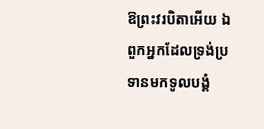ឱព្រះវរបិតាអើយ ឯពួកអ្នកដែលទ្រង់ប្រទានមកទូលបង្គំ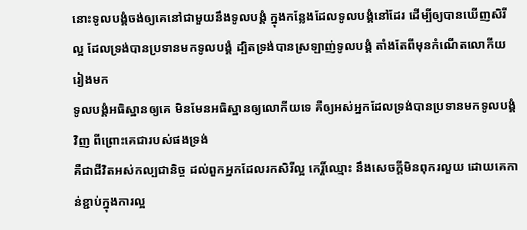នោះទូលបង្គំចង់ឲ្យគេនៅជាមួយនឹងទូលបង្គំ ក្នុងកន្លែងដែលទូលបង្គំនៅដែរ ដើម្បីឲ្យបានឃើញសិរីល្អ ដែលទ្រង់បានប្រទានមកទូលបង្គំ ដ្បិតទ្រង់បានស្រឡាញ់ទូលបង្គំ តាំងតែពីមុនកំណើតលោកីយរៀងមក
ទូលបង្គំអធិស្ឋានឲ្យគេ មិនមែនអធិស្ឋានឲ្យលោកីយទេ គឺឲ្យអស់អ្នកដែលទ្រង់បានប្រទានមកទូលបង្គំវិញ ពីព្រោះគេជារបស់ផងទ្រង់
គឺជាជីវិតអស់កល្បជានិច្ច ដល់ពួកអ្នកដែលរកសិរីល្អ កេរ្តិ៍ឈ្មោះ នឹងសេចក្ដីមិនពុករលួយ ដោយគេកាន់ខ្ជាប់ក្នុងការល្អ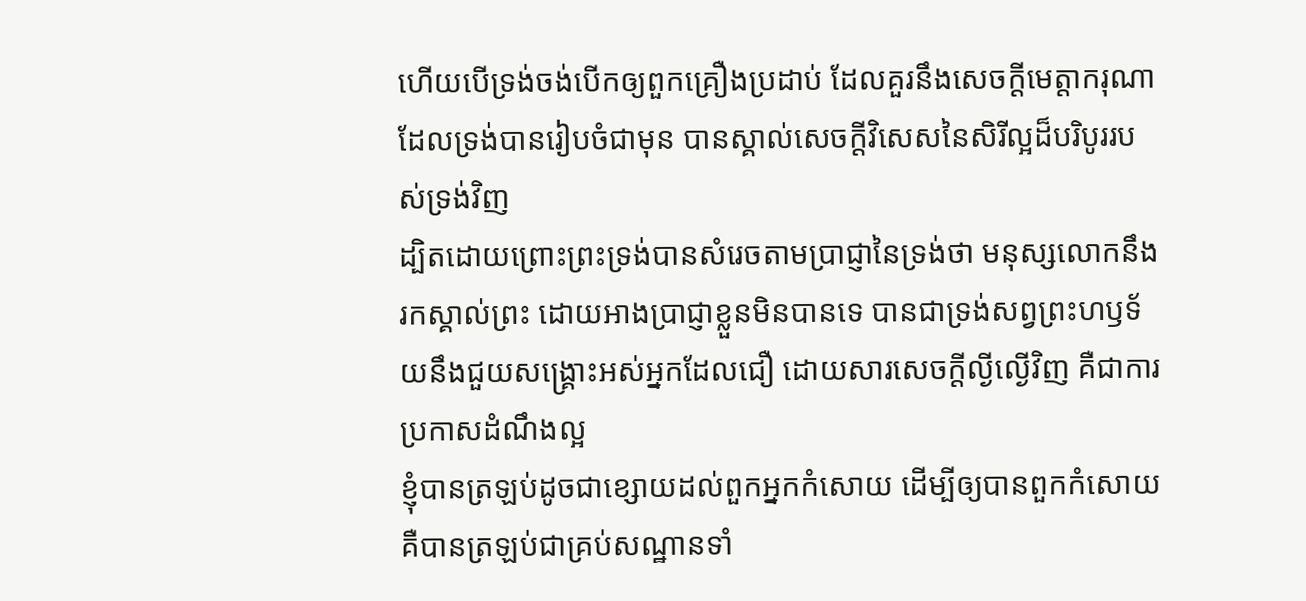ហើយបើទ្រង់ចង់បើកឲ្យពួកគ្រឿងប្រដាប់ ដែលគួរនឹងសេចក្ដីមេត្តាករុណា ដែលទ្រង់បានរៀបចំជាមុន បានស្គាល់សេចក្ដីវិសេសនៃសិរីល្អដ៏បរិបូររបស់ទ្រង់វិញ
ដ្បិតដោយព្រោះព្រះទ្រង់បានសំរេចតាមប្រាជ្ញានៃទ្រង់ថា មនុស្សលោកនឹងរកស្គាល់ព្រះ ដោយអាងប្រាជ្ញាខ្លួនមិនបានទេ បានជាទ្រង់សព្វព្រះហឫទ័យនឹងជួយសង្គ្រោះអស់អ្នកដែលជឿ ដោយសារសេចក្ដីល្ងីល្ងើវិញ គឺជាការប្រកាសដំណឹងល្អ
ខ្ញុំបានត្រឡប់ដូចជាខ្សោយដល់ពួកអ្នកកំសោយ ដើម្បីឲ្យបានពួកកំសោយ គឺបានត្រឡប់ជាគ្រប់សណ្ឋានទាំ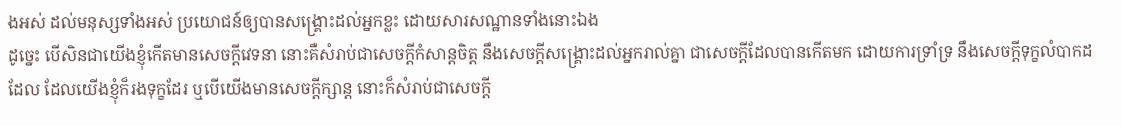ងអស់ ដល់មនុស្សទាំងអស់ ប្រយោជន៍ឲ្យបានសង្គ្រោះដល់អ្នកខ្លះ ដោយសារសណ្ឋានទាំងនោះឯង
ដូច្នេះ បើសិនជាយើងខ្ញុំកើតមានសេចក្ដីវេទនា នោះគឺសំរាប់ជាសេចក្ដីកំសាន្តចិត្ត នឹងសេចក្ដីសង្គ្រោះដល់អ្នករាល់គ្នា ជាសេចក្ដីដែលបានកើតមក ដោយការទ្រាំទ្រ នឹងសេចក្ដីទុក្ខលំបាកដដែល ដែលយើងខ្ញុំក៏រងទុក្ខដែរ ឬបើយើងមានសេចក្ដីក្សាន្ដ នោះក៏សំរាប់ជាសេចក្ដី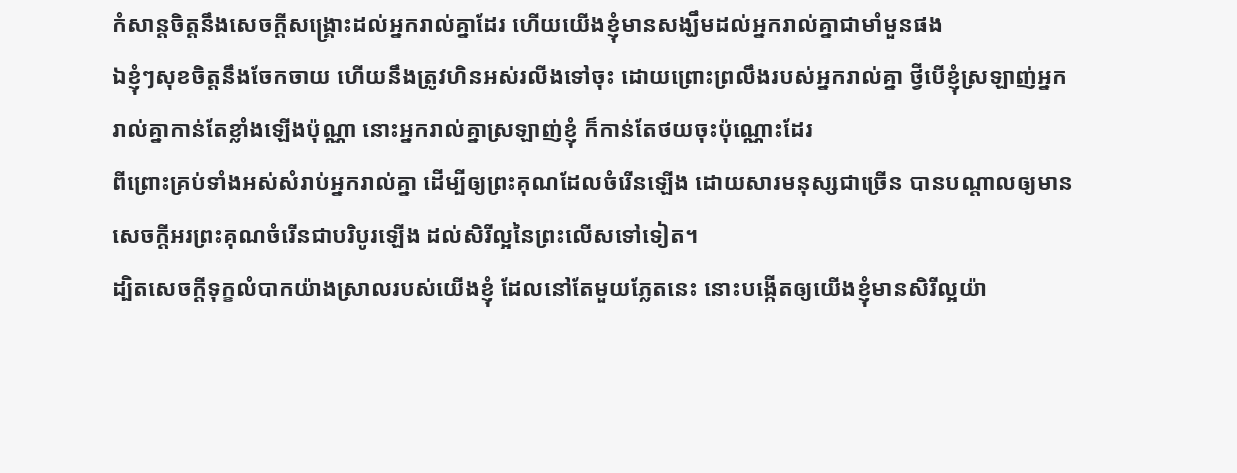កំសាន្ដចិត្តនឹងសេចក្ដីសង្គ្រោះដល់អ្នករាល់គ្នាដែរ ហើយយើងខ្ញុំមានសង្ឃឹមដល់អ្នករាល់គ្នាជាមាំមួនផង
ឯខ្ញុំៗសុខចិត្តនឹងចែកចាយ ហើយនឹងត្រូវហិនអស់រលីងទៅចុះ ដោយព្រោះព្រលឹងរបស់អ្នករាល់គ្នា ថ្វីបើខ្ញុំស្រឡាញ់អ្នករាល់គ្នាកាន់តែខ្លាំងឡើងប៉ុណ្ណា នោះអ្នករាល់គ្នាស្រឡាញ់ខ្ញុំ ក៏កាន់តែថយចុះប៉ុណ្ណោះដែរ
ពីព្រោះគ្រប់ទាំងអស់សំរាប់អ្នករាល់គ្នា ដើម្បីឲ្យព្រះគុណដែលចំរើនឡើង ដោយសារមនុស្សជាច្រើន បានបណ្តាលឲ្យមានសេចក្ដីអរព្រះគុណចំរើនជាបរិបូរឡើង ដល់សិរីល្អនៃព្រះលើសទៅទៀត។
ដ្បិតសេចក្ដីទុក្ខលំបាកយ៉ាងស្រាលរបស់យើងខ្ញុំ ដែលនៅតែមួយភ្លែតនេះ នោះបង្កើតឲ្យយើងខ្ញុំមានសិរីល្អយ៉ា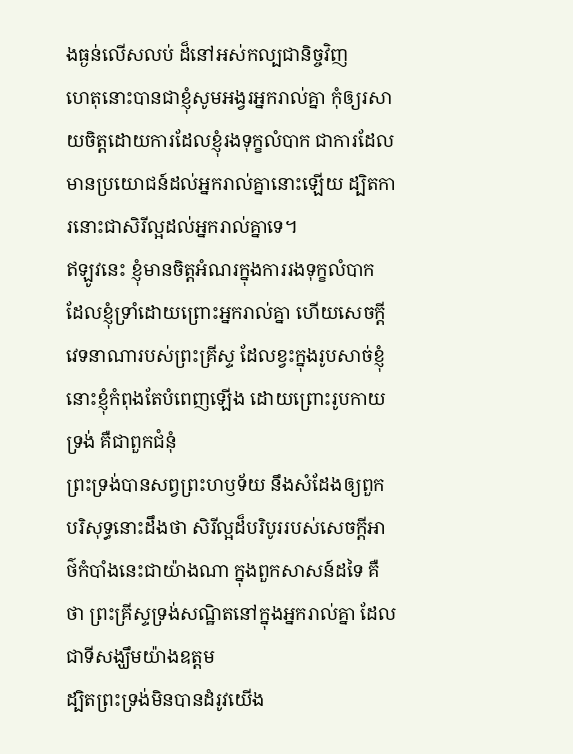ងធ្ងន់លើសលប់ ដ៏នៅអស់កល្បជានិច្ចវិញ
ហេតុនោះបានជាខ្ញុំសូមអង្វរអ្នករាល់គ្នា កុំឲ្យរសាយចិត្តដោយការដែលខ្ញុំរងទុក្ខលំបាក ជាការដែលមានប្រយោជន៍ដល់អ្នករាល់គ្នានោះឡើយ ដ្បិតការនោះជាសិរីល្អដល់អ្នករាល់គ្នាទេ។
ឥឡូវនេះ ខ្ញុំមានចិត្តអំណរក្នុងការរងទុក្ខលំបាក ដែលខ្ញុំទ្រាំដោយព្រោះអ្នករាល់គ្នា ហើយសេចក្ដីវេទនាណារបស់ព្រះគ្រីស្ទ ដែលខ្វះក្នុងរូបសាច់ខ្ញុំ នោះខ្ញុំកំពុងតែបំពេញឡើង ដោយព្រោះរូបកាយទ្រង់ គឺជាពួកជំនុំ
ព្រះទ្រង់បានសព្វព្រះហឫទ័យ នឹងសំដែងឲ្យពួកបរិសុទ្ធនោះដឹងថា សិរីល្អដ៏បរិបូររបស់សេចក្ដីអាថ៌កំបាំងនេះជាយ៉ាងណា ក្នុងពួកសាសន៍ដទៃ គឺថា ព្រះគ្រីស្ទទ្រង់សណ្ឋិតនៅក្នុងអ្នករាល់គ្នា ដែលជាទីសង្ឃឹមយ៉ាងឧត្តម
ដ្បិតព្រះទ្រង់មិនបានដំរូវយើង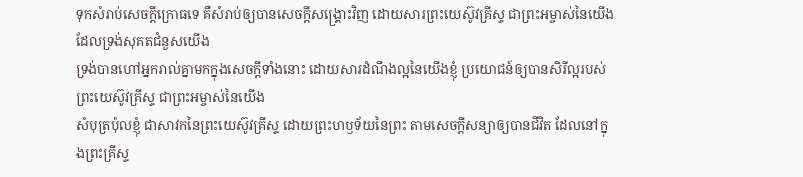ទុកសំរាប់សេចក្ដីក្រោធទេ គឺសំរាប់ឲ្យបានសេចក្ដីសង្គ្រោះវិញ ដោយសារព្រះយេស៊ូវគ្រីស្ទ ជាព្រះអម្ចាស់នៃយើង ដែលទ្រង់សុគតជំនួសយើង
ទ្រង់បានហៅអ្នករាល់គ្នាមកក្នុងសេចក្ដីទាំងនោះ ដោយសារដំណឹងល្អនៃយើងខ្ញុំ ប្រយោជន៍ឲ្យបានសិរីល្អរបស់ព្រះយេស៊ូវគ្រីស្ទ ជាព្រះអម្ចាស់នៃយើង
សំបុត្រប៉ុលខ្ញុំ ជាសាវកនៃព្រះយេស៊ូវគ្រីស្ទ ដោយព្រះហឫទ័យនៃព្រះ តាមសេចក្ដីសន្យាឲ្យបានជីវិត ដែលនៅក្នុងព្រះគ្រីស្ទ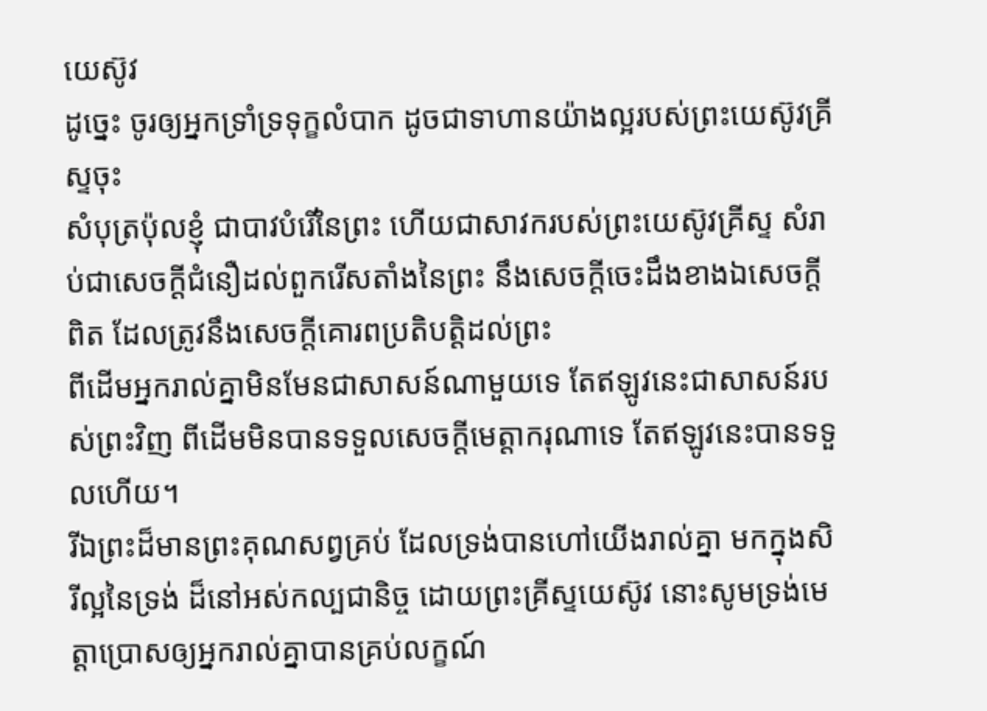យេស៊ូវ
ដូច្នេះ ចូរឲ្យអ្នកទ្រាំទ្រទុក្ខលំបាក ដូចជាទាហានយ៉ាងល្អរបស់ព្រះយេស៊ូវគ្រីស្ទចុះ
សំបុត្រប៉ុលខ្ញុំ ជាបាវបំរើនៃព្រះ ហើយជាសាវករបស់ព្រះយេស៊ូវគ្រីស្ទ សំរាប់ជាសេចក្ដីជំនឿដល់ពួករើសតាំងនៃព្រះ នឹងសេចក្ដីចេះដឹងខាងឯសេចក្ដីពិត ដែលត្រូវនឹងសេចក្ដីគោរពប្រតិបត្តិដល់ព្រះ
ពីដើមអ្នករាល់គ្នាមិនមែនជាសាសន៍ណាមួយទេ តែឥឡូវនេះជាសាសន៍របស់ព្រះវិញ ពីដើមមិនបានទទួលសេចក្ដីមេត្តាករុណាទេ តែឥឡូវនេះបានទទួលហើយ។
រីឯព្រះដ៏មានព្រះគុណសព្វគ្រប់ ដែលទ្រង់បានហៅយើងរាល់គ្នា មកក្នុងសិរីល្អនៃទ្រង់ ដ៏នៅអស់កល្បជានិច្ច ដោយព្រះគ្រីស្ទយេស៊ូវ នោះសូមទ្រង់មេត្តាប្រោសឲ្យអ្នករាល់គ្នាបានគ្រប់លក្ខណ៍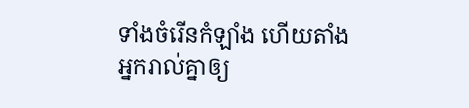ទាំងចំរើនកំឡាំង ហើយតាំងអ្នករាល់គ្នាឲ្យ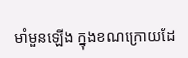មាំមួនឡើង ក្នុងខណក្រោយដែ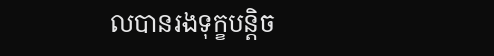លបានរងទុក្ខបន្តិច